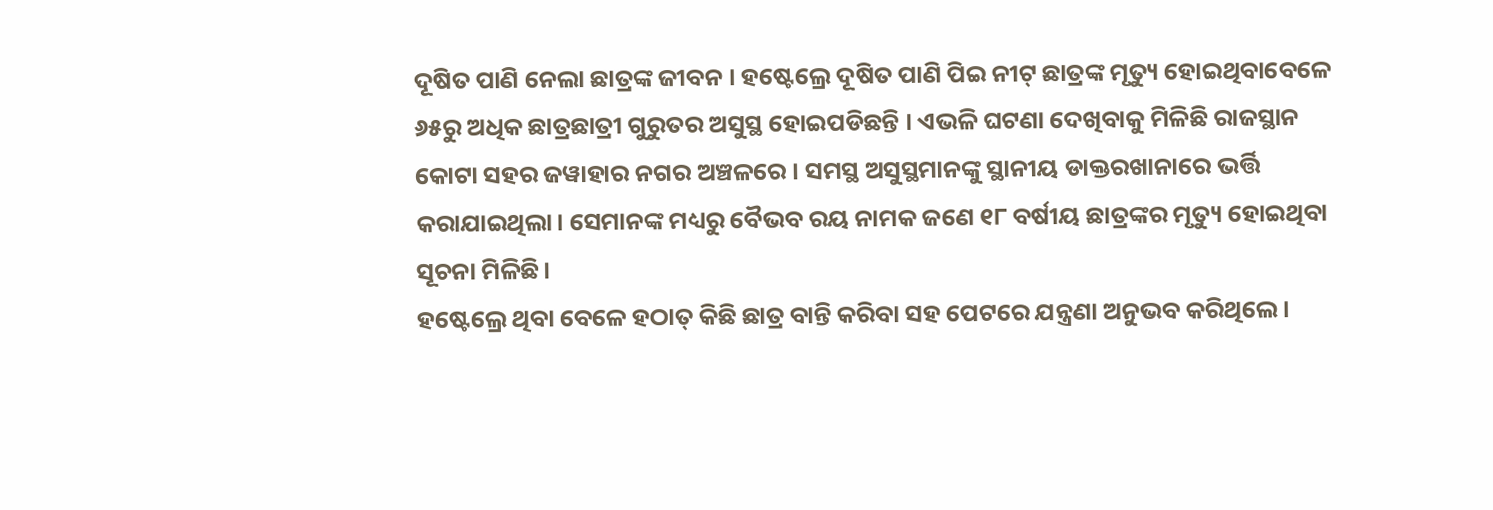ଦୂଷିତ ପାଣି ନେଲା ଛାତ୍ରଙ୍କ ଜୀବନ । ହଷ୍ଟେଲ୍ରେ ଦୂଷିତ ପାଣି ପିଇ ନୀଟ୍ ଛାତ୍ରଙ୍କ ମୃତ୍ୟୁ ହୋଇଥିବାବେଳେ ୬୫ରୁ ଅଧିକ ଛାତ୍ରଛାତ୍ରୀ ଗୁରୁତର ଅସୁସ୍ଥ ହୋଇପଡିଛନ୍ତି । ଏଭଳି ଘଟଣା ଦେଖିବାକୁ ମିଳିଛି ରାଜସ୍ଥାନ କୋଟା ସହର ଜୱାହାର ନଗର ଅଞ୍ଚଳରେ । ସମସ୍ଥ ଅସୁସ୍ଥମାନଙ୍କୁ ସ୍ଥାନୀୟ ଡାକ୍ତରଖାନାରେ ଭର୍ତ୍ତି କରାଯାଇଥିଲା। ସେମାନଙ୍କ ମଧ୍ୟରୁ ବୈଭବ ରୟ ନାମକ ଜଣେ ୧୮ ବର୍ଷୀୟ ଛାତ୍ରଙ୍କର ମୃତ୍ୟୁ ହୋଇଥିବା ସୂଚନା ମିଳିଛି।
ହଷ୍ଟେଲ୍ରେ ଥିବା ବେଳେ ହଠାତ୍ କିଛି ଛାତ୍ର ବାନ୍ତି କରିବା ସହ ପେଟରେ ଯନ୍ତ୍ରଣା ଅନୁଭବ କରିଥିଲେ।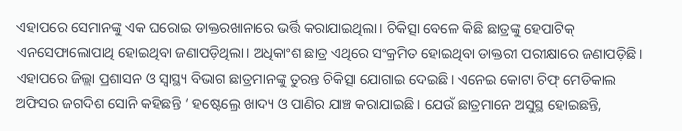ଏହାପରେ ସେମାନଙ୍କୁ ଏକ ଘରୋଇ ଡାକ୍ତରଖାନାରେ ଭର୍ତ୍ତି କରାଯାଇଥିଲା। ଚିକିତ୍ସା ବେଳେ କିଛି ଛାତ୍ରଙ୍କୁ ହେପାଟିକ୍ ଏନସେଫାଲୋପାଥି ହୋଇଥିବା ଜଣାପଡ଼ିଥିଲା। ଅଧିକାଂଶ ଛାତ୍ର ଏଥିରେ ସଂକ୍ରମିତ ହୋଇଥିବା ଡାକ୍ତରୀ ପରୀକ୍ଷାରେ ଜଣାପଡ଼ିଛି।
ଏହାପରେ ଜିଲ୍ଲା ପ୍ରଶାସନ ଓ ସ୍ୱାସ୍ଥ୍ୟ ବିଭାଗ ଛାତ୍ରମାନଙ୍କୁ ତୁରନ୍ତ ଚିକିତ୍ସା ଯୋଗାଇ ଦେଇଛି। ଏନେଇ କୋଟା ଚିଫ୍ ମେଡିକାଲ ଅଫିସର ଜଗଦିଶ ସୋନି କହିଛନ୍ତି ‘ ହଷ୍ଟେଲ୍ରେ ଖାଦ୍ୟ ଓ ପାଣିର ଯାଞ୍ଚ କରାଯାଇଛି। ଯେଉଁ ଛାତ୍ରମାନେ ଅସୁସ୍ଥ ହୋଇଛନ୍ତି,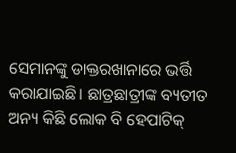ସେମାନଙ୍କୁ ଡାକ୍ତରଖାନାରେ ଭର୍ତ୍ତି କରାଯାଇଛି। ଛାତ୍ରଛାତ୍ରୀଙ୍କ ବ୍ୟତୀତ ଅନ୍ୟ କିଛି ଲୋକ ବି ହେପାଟିକ୍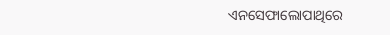ଏନସେଫାଲୋପାଥିରେ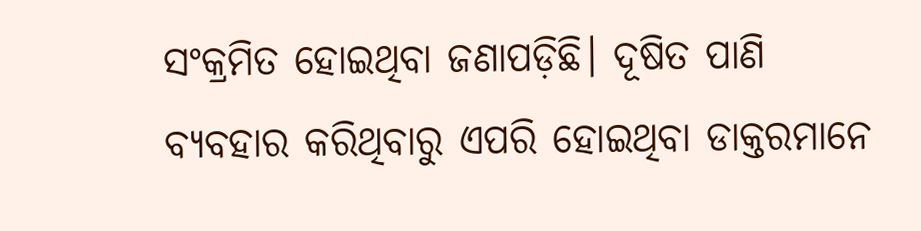ସଂକ୍ରମିତ ହୋଇଥିବା ଜଣାପଡ଼ିଛି। ଦୂଷିତ ପାଣି ବ୍ୟବହାର କରିଥିବାରୁ ଏପରି ହୋଇଥିବା ଡାକ୍ତରମାନେ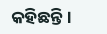କହିଛନ୍ତି।